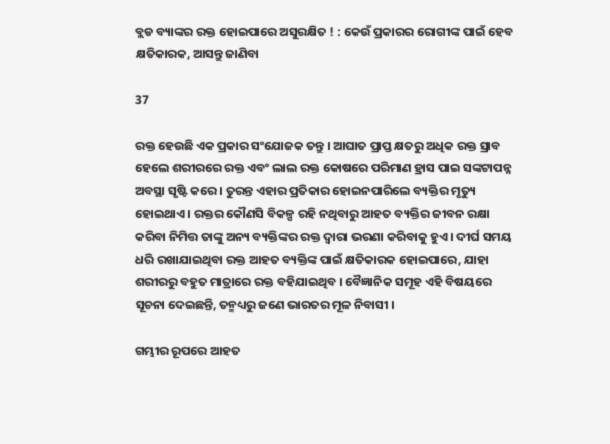ବ୍ଲଡ ବ୍ୟାଙ୍କର ରକ୍ତ ହୋଇପାରେ ଅସୁରକ୍ଷିତ ! : କେଉଁ ପ୍ରକାରର ରୋଗୀଙ୍କ ପାଇଁ ହେବ କ୍ଷତିକାରକ, ଆସନ୍ତୁ ଜାଣିବା

37

ରକ୍ତ ହେଉଛି ଏକ ପ୍ରକାର ସଂଯୋଜକ ତନ୍ତୁ । ଆଘାତ ପ୍ରାପ୍ତ କ୍ଷତରୁ ଅଧିକ ରକ୍ତ ସ୍ରାବ ହେଲେ ଶରୀରରେ ରକ୍ତ ଏବଂ ଲାଲ ରକ୍ତ କୋଷରେ ପରିମାଣ ହ୍ରାସ ପାଇ ସଙ୍କଟାପନ୍ନ ଅବସ୍ଥା ସୃଷ୍ଟି କରେ । ତୁରନ୍ତ ଏହାର ପ୍ରତିକାର ହୋଇନପାରିଲେ ବ୍ୟକ୍ତିର ମୃତ୍ୟୁ ହୋଇଥାଏ । ରକ୍ତର କୌଣସି ବିକଳ୍ପ ରହି ନଥିବାରୁ ଆହତ ବ୍ୟକ୍ତିର ଜୀବନ ରକ୍ଷା କରିବା ନିମିତ୍ତ ତାଙ୍କୁ ଅନ୍ୟ ବ୍ୟକ୍ତିଙ୍କର ରକ୍ତ ଦ୍ଵାରା ଭରଣା କରିବାକୁ ହୁଏ । ଦୀର୍ଘ ସମୟ ଧରି ରଖାଯାଇଥିବା ରକ୍ତ ଆହତ ବ୍ୟକ୍ତିଙ୍କ ପାଇଁ କ୍ଷତିକାରକ ହୋଇପାରେ, ଯାହା ଶରୀରରୁ ବହୁତ ମାତ୍ରାରେ ରକ୍ତ ବହିଯାଇଥିବ । ବୈଜ୍ଞାନିକ ସମୂହ ଏହି ବିଷୟରେ ସୂଚନା ଦେଇଛନ୍ତି, ତନ୍ମଧ୍ୟରୁ ଜଣେ ଭାରତର ମୂଳ ନିବାସୀ ।

ଗମ୍ଭୀର ରୂପରେ ଆହତ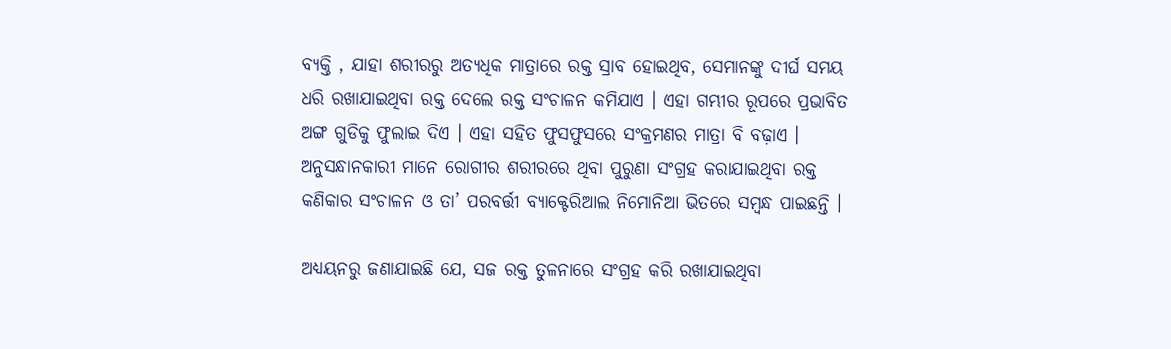ବ୍ୟକ୍ତି , ଯାହା ଶରୀରରୁ ଅତ୍ୟଧିକ ମାତ୍ରାରେ ରକ୍ତ ସ୍ରାବ ହୋଇଥିବ, ସେମାନଙ୍କୁ ଦୀର୍ଘ ସମୟ ଧରି ରଖାଯାଇଥିବା ରକ୍ତ ଦେଲେ ରକ୍ତ ସଂଚାଳନ କମିଯାଏ । ଏହା ଗମ୍ଭୀର ରୂପରେ ପ୍ରଭାବିତ ଅଙ୍ଗ ଗୁଡିକୁ ଫୁଲାଇ ଦିଏ । ଏହା ସହିତ ଫୁସଫୁସରେ ସଂକ୍ରମଣର ମାତ୍ରା ବି ବଢ଼ାଏ । ଅନୁସନ୍ଧାନକାରୀ ମାନେ ରୋଗୀର ଶରୀରରେ ଥିବା ପୁରୁଣା ସଂଗ୍ରହ କରାଯାଇଥିବା ରକ୍ତ କଣିକାର ସଂଚାଳନ ଓ ତା’ ପରବର୍ତ୍ତୀ ବ୍ୟାକ୍ଟେରିଆଲ ନିମୋନିଆ ଭିତରେ ସମ୍ବନ୍ଧ ପାଇଛନ୍ତି ।

ଅଧ୍ୟୟନରୁ ଜଣାଯାଇଛି ଯେ, ସଜ ରକ୍ତ ତୁଳନାରେ ସଂଗ୍ରହ କରି ରଖାଯାଇଥିବା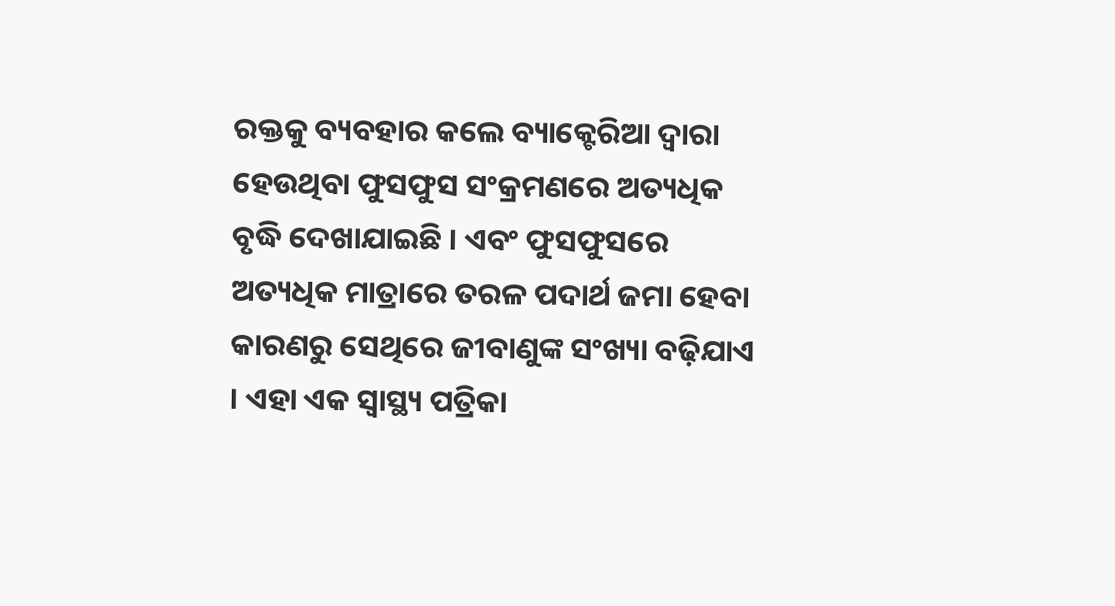ରକ୍ତକୁ ବ୍ୟବହାର କଲେ ବ୍ୟାକ୍ଟେରିଆ ଦ୍ୱାରା ହେଉଥିବା ଫୁସଫୁସ ସଂକ୍ରମଣରେ ଅତ୍ୟଧିକ ବୃଦ୍ଧି ଦେଖାଯାଇଛି । ଏବଂ ଫୁସଫୁସରେ ଅତ୍ୟଧିକ ମାତ୍ରାରେ ତରଳ ପଦାର୍ଥ ଜମା ହେବା କାରଣରୁ ସେଥିରେ ଜୀବାଣୁଙ୍କ ସଂଖ୍ୟା ବଢ଼ିଯାଏ । ଏହା ଏକ ସ୍ୱାସ୍ଥ୍ୟ ପତ୍ରିକା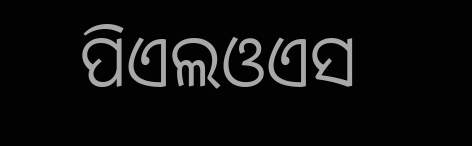ପିଏଲଓଏସ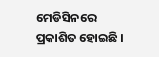ମେଡିସିନରେ ପ୍ରକାଶିତ ହୋଇଛି ।